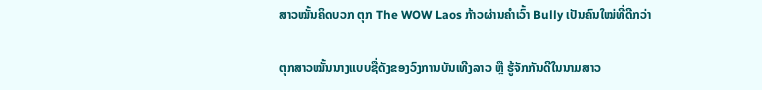ສາວໝັ້ນຄິດບວກ ຕຸກ The WOW Laos ກ້າວຜ່ານຄຳເວົ້າ Bully ເປັນຄົນໃໝ່ທີ່ດີກວ່າ

ຕຸກສາວໝັ້ນນາງແບບຊື່ດັງຂອງວົງການບັນເທີງລາວ ຫຼື ຮູ້ຈັກກັນດີໃນນາມສາວ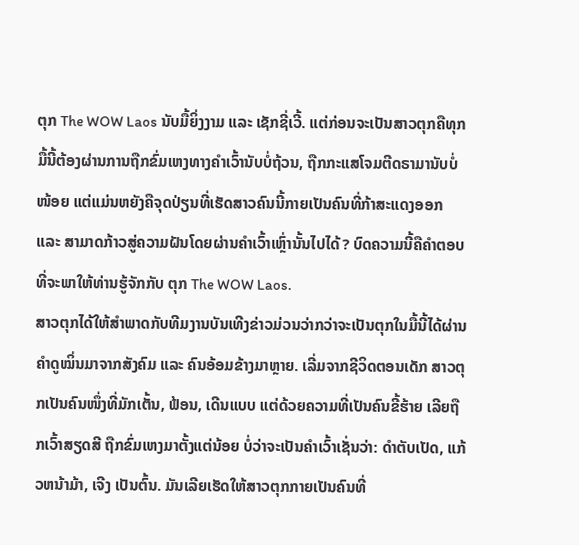ຕຸກ The WOW Laos ນັບມື້ຍິ່ງງາມ ແລະ ເຊັກຊີ່ເວີ້. ແຕ່ກ່ອນຈະເປັນສາວຕຸກຄືທຸກມື້ນີ້ຕ້ອງຜ່ານການຖືກຂົ່ມເຫງທາງຄຳເວົ້ານັບບໍ່ຖ້ວນ, ຖືກກະແສໂຈມຕີດຣາມານັບບໍ່ໜ້ອຍ ແຕ່ແມ່ນຫຍັງຄືຈຸດປ່ຽນທີ່ເຮັດສາວຄົນນີ້ກາຍເປັນຄົນທີ່ກ້າສະແດງອອກ ແລະ ສາມາດກ້າວສູ່ຄວາມຝັນໂດຍຜ່ານຄຳເວົ້າເຫຼົ່ານັ້ນໄປໄດ້? ບົດຄວາມນີ້ຄືຄຳຕອບທີ່ຈະພາໃຫ້ທ່ານຮູ້ຈັກກັບ ຕຸກ The WOW Laos.
ສາວຕຸກໄດ້ໃຫ້ສຳພາດກັບທີມງານບັນເທີງຂ່າວມ່ວນວ່າກວ່າຈະເປັນຕຸກໃນມື້ນີ້ໄດ້ຜ່ານຄຳດູໝິ່ນມາຈາກສັງຄົມ ແລະ ຄົນອ້ອມຂ້າງມາຫຼາຍ. ເລີ່ມຈາກຊີວິດຕອນເດັກ ສາວຕຸກເປັນຄົນໜຶ່ງທີ່ມັກເຕັ້ນ, ຟ້ອນ, ເດີນແບບ ແຕ່ດ້ວຍຄວາມທີ່ເປັນຄົນຂີ້ຮ້າຍ ເລີຍຖືກເວົ້າສຽດສີ ຖືກຂົ່ມເຫງມາຕັ້ງແຕ່ນ້ອຍ ບໍ່ວ່າຈະເປັນຄຳເວົ້າເຊັ່ນວ່າ: ດຳຕັບເປັດ, ແກ້ວຫນ້າມ້າ, ເຈີງ ເປັນຕົ້ນ. ມັນເລີຍເຮັດໃຫ້ສາວຕຸກກາຍເປັນຄົນທີ່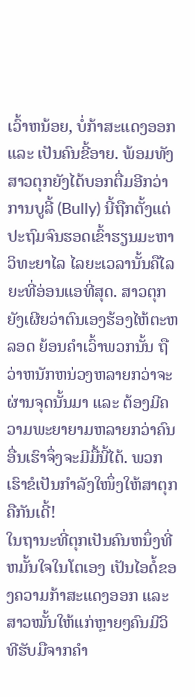ເວົ້າຫນ້ອຍ, ບໍ່ກ້າສະແດງອອກ ແລະ ເປັນຄົນຂີ້ອາຍ. ພ້ອມທັງສາວຕຸກຍັງໄດ້ບອກຕື່ມອີກວ່າການບູລີ້ (Bully) ນີ້ຖືກຕັ້ງແຕ່ປະຖົມຈົນຮອດເຂົ້າຮຽນມະຫາວິທະຍາໄລ ໄລຍະເວລານັ້ນຄືໄລຍະທີ່ອ່ອນແອທີ່ສຸດ. ສາວຕຸກຍັງເຜີຍວ່າຕົນເອງຮ້ອງໄຫ້ຕະຫລອດ ຍ້ອນຄຳເວົ້າພວກນັ້ນ ຖືວ່າຫນັກຫນ່ວງຫລາຍກວ່າຈະຜ່ານຈຸດນັ້ນມາ ແລະ ຕ້ອງມີຄວາມພະຍາຍາມຫລາຍກວ່າຄົນອື່ນເຮົາຈຶ່ງຈະມີມື້ນີ້ໄດ້. ພວກເຮົາຂໍເປັນກຳລັງໃໜຶ່ງໃຫ້ສາຕຸກຄືກັນເດີ້!
ໃນຖານະທີ່ຕຸກເປັນຄົນຫນຶ່ງທີ່ຫມັ້ນໃຈໃນໂຕເອງ ເປັນໄອດໍ້ຂອງຄວາມກ້າສະແດງອອກ ແລະ ສາວໝັ້ນໃຫ້ແກ່ຫຼາຍໆຄົນມີວິທີຮັບມືຈາກຄຳ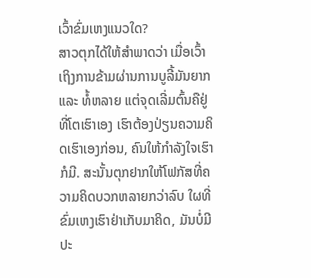ເວົ້າຂົ່ມເຫງແນວໃດ?
ສາວຕຸກໄດ້ໃຫ້ສຳພາດວ່າ ເມື່ອເວົ້າເຖິງການຂ້າມຜ່ານການບູລີ້ມັນຍາກ ແລະ ທໍ້ຫລາຍ ແຕ່ຈຸດເລີ່ມຕົ້ນຄືຢູ່ທີ່ໂຕເຮົາເອງ ເຮົາຕ້ອງປ່ຽນຄວາມຄິດເຮົາເອງກ່ອນ, ຄົນໃຫ້ກຳລັງໃຈເຮົາກໍມີ. ສະນັ້ນຕຸກຢາກໃຫ້ໂຟກັສທີ່ຄວາມຄິດບວກຫລາຍກວ່າລົບ ໃຜທີ່ຂົ່ມເຫງເຮົາຢ່າເກັບມາຄິດ, ມັນບໍ່ມີປະ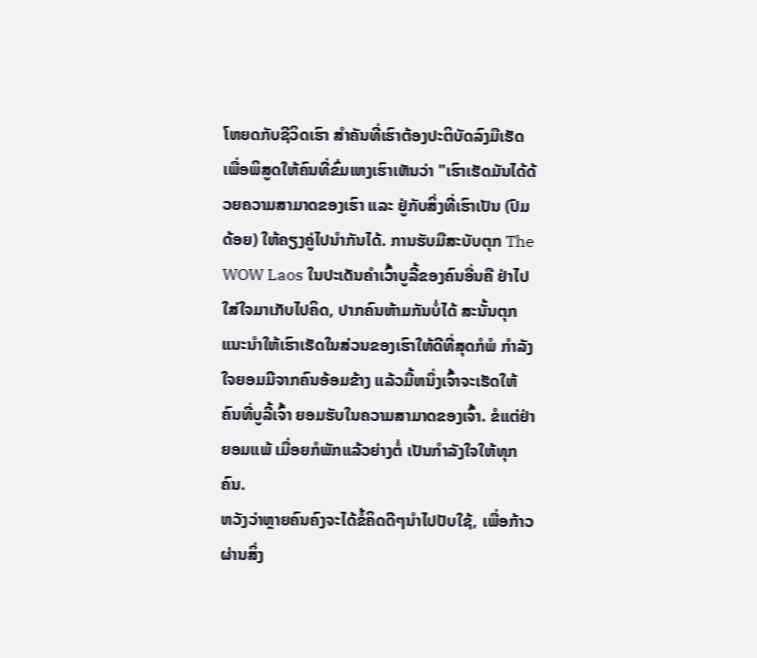ໂຫຍດກັບຊີວິດເຮົາ ສຳຄັນທີ່ເຮົາຕ້ອງປະຕິບັດລົງມືເຮັດ ເພື່ອພິສູດໃຫ້ຄົນທີ່ຂົ່ມເຫງເຮົາເຫັນວ່າ "ເຮົາເຮັດມັນໄດ້ດ້ວຍຄວາມສາມາດຂອງເຮົາ ແລະ ຢູ່ກັບສິ່ງທີ່ເຮົາເປັນ (ປົມດ້ອຍ) ໃຫ້ຄຽງຄູ່ໄປນຳກັນໄດ້. ການຮັບມືສະບັບຕຸກ The WOW Laos ໃນປະເດັນຄຳເວົ້າບູລີ້ຂອງຄົນອື່ນຄື ຢ່າໄປໃສ່ໃຈມາເກັບໄປຄິດ, ປາກຄົນຫ້າມກັນບໍ່ໄດ້ ສະນັ້ນຕຸກແນະນຳໃຫ້ເຮົາເຮັດໃນສ່ວນຂອງເຮົາໃຫ້ດີທີ່ສຸດກໍພໍ ກຳລັງໃຈຍອມມີຈາກຄົນອ້ອມຂ້າງ ແລ້ວມື້ຫນຶ່ງເຈົ້າຈະເຮັດໃຫ້ຄົນທີ່ບູລີ້ເຈົ້າ ຍອມຮັບໃນຄວາມສາມາດຂອງເຈົ້າ. ຂໍແຕ່ຢ່າຍອມແພ້ ເມື່ອຍກໍພັກແລ້ວຍ່າງຕໍ່ ເປັນກຳລັງໃຈໃຫ້ທຸກຄົນ.
ຫວັງວ່າຫຼາຍຄົນຄົງຈະໄດ້ຂໍ້ຄິດດີໆນຳໄປປັບໃຊ້, ເພື່ອກ້າວຜ່ານສິ່ງ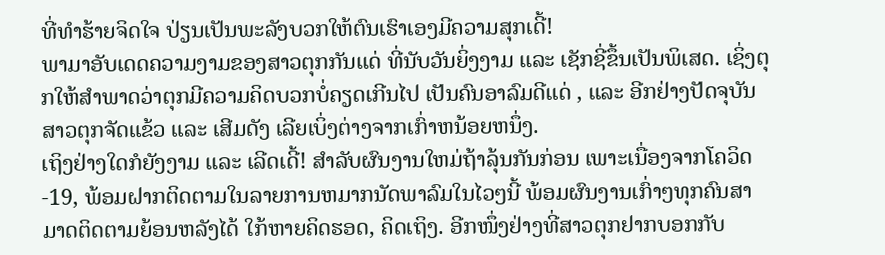ທີ່ທຳຮ້າຍຈິດໃຈ ປ່ຽນເປັນພະລັງບວກໃຫ້ຕົນເຮົາເອງມີຄວາມສຸກເດີ້!
ພາມາອັບເດດຄວາມງາມຂອງສາວຕຸກກັນແດ່ ທີ່ນັບວັນຍິ່ງງາມ ແລະ ເຊັກຊີ່ຂຶ້ນເປັນພິເສດ. ເຊິ່ງຕຸກໃຫ້ສຳພາດວ່າຕຸກມີຄວາມຄິດບວກບໍ່ຄຽດເກີນໄປ ເປັນຄົນອາລົມດີແດ່ , ແລະ ອີກຢ່າງປັດຈຸບັນສາວຕຸກຈັດແຂ້ວ ແລະ ເສີມດັງ ເລີຍເບິ່ງຕ່າງຈາກເກົ່າຫນ້ອຍຫນຶ່ງ.
ເຖິງຢ່າງໃດກໍຍັງງາມ ແລະ ເລີດເດີ້! ສຳລັບຜົນງານໃຫມ່ຖ້າລຸ້ນກັນກ່ອນ ເພາະເນື່ອງຈາກໂຄວິດ-19, ພ້ອມຝາກຕິດຕາມໃນລາຍການຫມາກນັດພາລົມໃນໄວໆນີ້ ພ້ອມຜົນງານເກົ່າໆທຸກຄົນສາມາດຕິດຕາມຍ້ອນຫລັງໄດ້ ໃກ້ຫາຍຄິດຮອດ, ຄິດເຖິງ. ອີກໜຶ່ງຢ່າງທີ່ສາວຕຸກຢາກບອກກັບ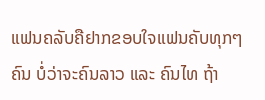ແຟນຄລັບຄືຢາກຂອບໃຈແຟນຄັບທຸກໆຄົນ ບໍ່ວ່າຈະຄົນລາວ ແລະ ຄົນໄທ ຖ້າ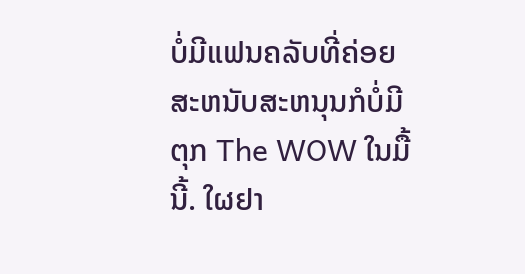ບໍ່ມີແຟນຄລັບທີ່ຄ່ອຍສະຫນັບສະຫນຸນກໍບໍ່ມີ ຕຸກ The WOW ໃນມື້ນີ້. ໃຜຢາ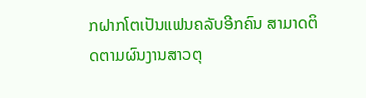ກຝາກໂຕເປັນແຟນຄລັບອີກຄົນ ສາມາດຕິດຕາມຜົນງານສາວຕຸ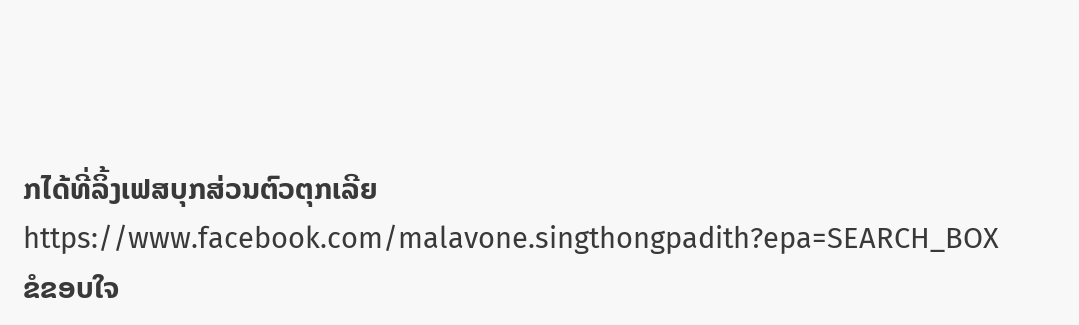ກໄດ້ທີ່ລິ້ງເຟສບຸກສ່ວນຕົວຕຸກເລີຍ https://www.facebook.com/malavone.singthongpadith?epa=SEARCH_BOX
ຂໍຂອບໃຈ